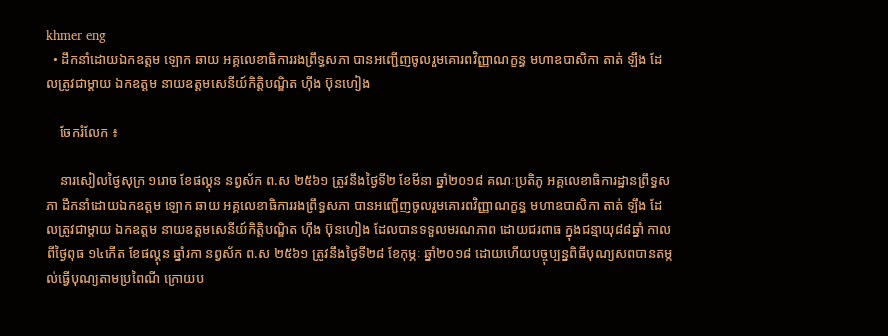khmer eng
  • ដឹកនាំដោយឯកឧត្តម ឡោក ឆាយ អគ្គលេខាធិការរងព្រឹទ្ធសភា បានអញ្ជើញចូលរួមគោរពវិញ្ញាណក្ខន្ធ មហាឧបាសិកា តាត់ ឡឹង ដែលត្រូវជាម្ដាយ ឯកឧត្ដម នាយឧត្ដមសេនីយ៍កិត្តិបណ្ឌិត ហ៊ីង ប៊ុនហៀង

    ចែករំលែក ៖

    នារសៀលថ្ងៃសុក្រ ១រោច ខែផល្គុន នព្វស័ក ព.ស ២៥៦១ ត្រូវនឹងថ្ងៃទី២ ខែមីនា ឆ្នាំ២០១៨ គណៈប្រតិភូ អគ្គលេខាធិការដ្ឋានព្រឹទ្ធសភា ដឹកនាំដោយឯកឧត្តម ឡោក ឆាយ អគ្គលេខាធិការរងព្រឹទ្ធសភា បានអញ្ជើញចូលរួមគោរពវិញ្ញាណក្ខន្ធ មហាឧបាសិកា តាត់ ឡឹង ដែលត្រូវជាម្ដាយ ឯកឧត្ដម នាយឧត្ដមសេនីយ៍កិត្តិបណ្ឌិត ហ៊ីង ប៊ុនហៀង ដែលបានទទួលមរណភាព ដោយជរពាធ ក្នុងជន្មាយុ៨៨ឆ្នាំ កាលពីថ្ងៃពុធ ១៤កើត ខែផល្គុន ឆ្នាំរកា នព្វស័ក ព.ស ២៥៦១ ត្រូវនឹងថ្ងៃទី២៨ ខែកុម្ភៈ ឆ្នាំ២០១៨ ដោយហើយបច្ចុប្បន្នពិធីបុណ្យសពបានតម្កល់ធ្វើបុណ្យតាមប្រពៃណី ក្រោយប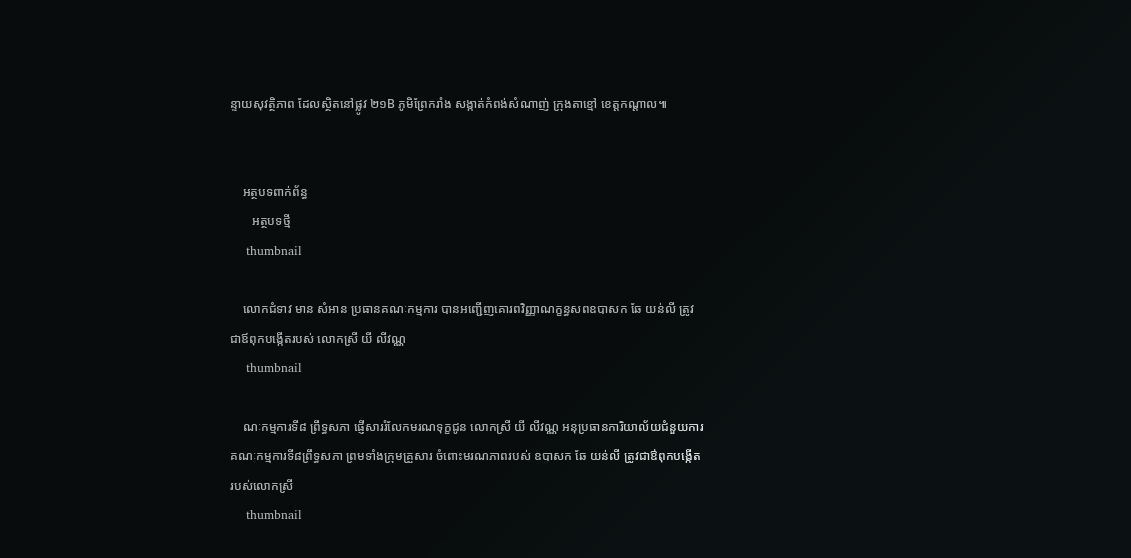ន្ទាយសុវត្ថិភាព ដែលស្ថិតនៅផ្លូវ ២១B ភូមិព្រែករាំង សង្កាត់កំពង់សំណាញ់ ក្រុងតាខ្មៅ ខេត្តកណ្ដាល៕


    អត្ថបទពាក់ព័ន្ធ
       អត្ថបទថ្មី
    thumbnail

    លោកជំទាវ មាន សំអាន ប្រធានគណៈកម្មការ បានអញ្ជើញគោរពវិញ្ញាណក្ខន្ធសពឧបាសក ឆែ យន់លី ត្រូវជាឪពុកបង្កើតរបស់ លោកស្រី យី លីវណ្ណ
    thumbnail

    ណៈកម្មការទី៨ ព្រឹទ្ធសភា ផ្ញើសាររំលែកមរណទុក្ខជូន លោកស្រី យី លីវណ្ណ អនុប្រធានការិយាល័យជំនួយការគណៈកម្មការទី៨ព្រឹទ្ធសភា ព្រមទាំងក្រុមគ្រួសារ ចំពោះមរណភាពរបស់ ឧបាសក ឆែ យន់លី ត្រូវជាឳពុកបង្កើតរបស់លោកស្រី
    thumbnail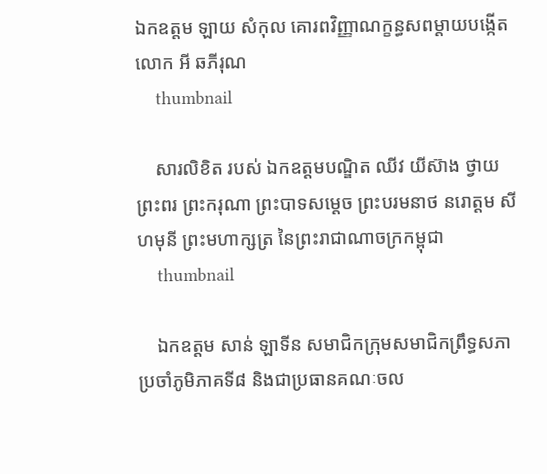ឯកឧត្តម ឡាយ សំកុល គោរពវិញ្ញាណក្ខន្ធសពម្តាយបង្កើតលោក អី ឆភីរុណ
    thumbnail

    សារលិខិត របស់ ឯកឧត្តមបណ្ឌិត ឈីវ យីស៊ាង ថ្វាយព្រះពរ ព្រះករុណា ព្រះបាទសម្តេច ព្រះបរមនាថ នរោត្តម សីហមុនី ព្រះមហាក្សត្រ នៃព្រះរាជាណាចក្រកម្ពុជា
    thumbnail

    ឯកឧត្តម សាន់ ឡាទីន សមាជិកក្រុមសមាជិកព្រឹទ្ធសភាប្រចាំភូមិភាគទី៨ និងជាប្រធានគណៈចល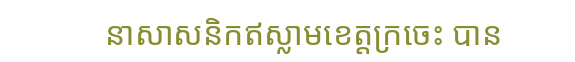នាសាសនិកឥស្លាមខេត្តក្រចេះ បាន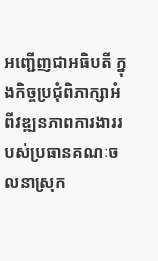អញ្ជើញជាអធិបតី ក្នុងកិច្ចប្រជុំពិភាក្សាអំពីវឌ្ឍនភាពការងាររបស់ប្រធានគណៈចលនាស្រុក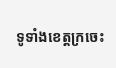ទូទាំងខេត្តក្រចេះ